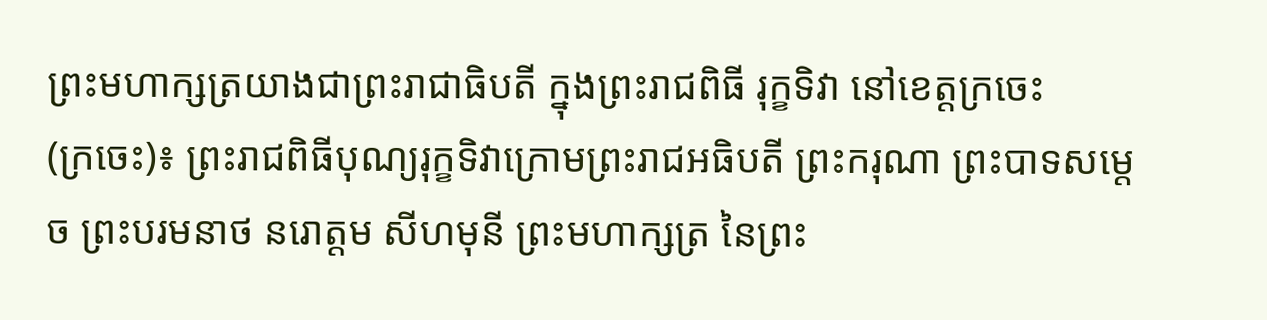ព្រះមហាក្សត្រយាងជាព្រះរាជាធិបតី ក្នុងព្រះរាជពិធី រុក្ខទិវា នៅខេត្តក្រចេះ
(ក្រចេះ)៖ ព្រះរាជពិធីបុណ្យរុក្ខទិវាក្រោមព្រះរាជអធិបតី ព្រះករុណា ព្រះបាទសម្តេច ព្រះបរមនាថ នរោត្តម សីហមុនី ព្រះមហាក្សត្រ នៃព្រះ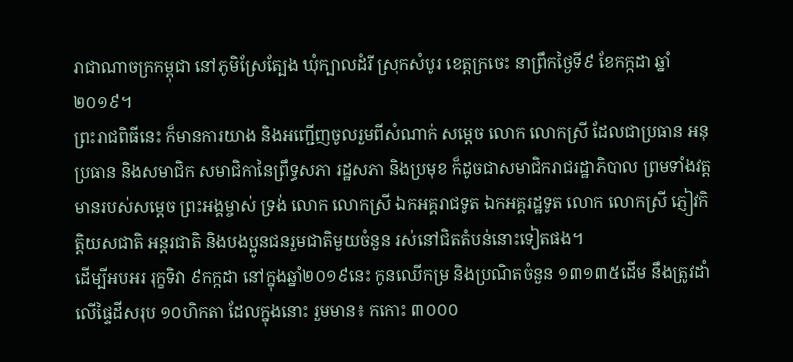រាជាណាចក្រកម្ពុជា នៅភូមិស្រែត្បែង ឃុំក្បាលដំរី ស្រុកសំបូរ ខេត្តក្រចេះ នាព្រឹកថ្ងៃទី៩ ខែកក្កដា ឆ្នាំ២០១៩។
ព្រះរាជពិធីនេះ ក៏មានការយាង និងអញ្ជើញចូលរួមពីសំណាក់ សម្តេច លោក លោកស្រី ដែលជាប្រធាន អនុប្រធាន និងសមាជិក សមាជិកានៃព្រឹទ្ធសភា រដ្ឋសភា និងប្រមុខ ក៏ដូចជាសមាជិករាជរដ្ឋាភិបាល ព្រមទាំងវត្តមានរបស់សម្ដេច ព្រះអង្គម្ចាស់ ទ្រង់ លោក លោកស្រី ឯកអគ្គរាជទូត ឯកអគ្គរដ្ឋទូត លោក លោកស្រី ភ្ញៀវកិត្តិយសជាតិ អន្ដរជាតិ និងបងប្អូនជនរួមជាតិមួយចំនួន រស់នៅជិតតំបន់នោះទៀតផង។
ដើម្បីអបអរ រុក្ខទិវា ៩កក្កដា នៅក្នុងឆ្នាំ២០១៩នេះ កូនឈើកម្រ និងប្រណិតចំនួន ១៣១៣៥ដើម នឹងត្រូវដាំលើផ្ទៃដីសរុប ១០ហិកតា ដែលក្នុងនោះ រួមមាន៖ កកោះ ៣០០០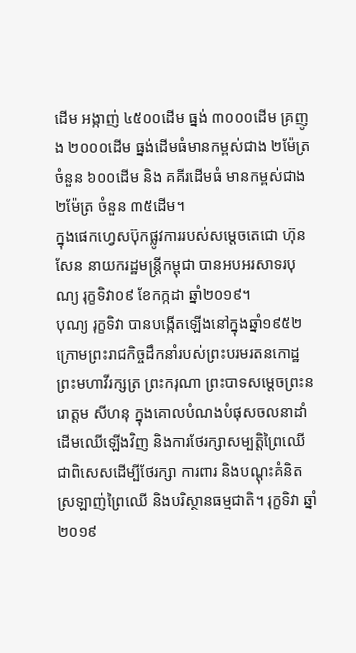ដើម អង្កាញ់ ៤៥០០ដើម ធ្នង់ ៣០០០ដើម គ្រញូង ២០០០ដើម ធ្នង់ដើមធំមានកម្ពស់ជាង ២ម៉ែត្រ ចំនួន ៦០០ដើម និង គគីរដើមធំ មានកម្ពស់ជាង២ម៉ែត្រ ចំនួន ៣៥ដើម។
ក្នុងផេកហ្វេសប៊ុកផ្លូវការរបស់សម្តេចតេជោ ហ៊ុន សែន នាយករដ្ឋមន្រ្តីកម្ពុជា បានអបអរសាទរបុណ្យ រុក្ខទិវា០៩ ខែកក្កដា ឆ្នាំ២០១៩។
បុណ្យ រុក្ខទិវា បានបង្កើតឡើងនៅក្នុងឆ្នាំ១៩៥២ ក្រោមព្រះរាជកិច្ចដឹកនាំរបស់ព្រះបរមរតនកោដ្ឋ ព្រះមហាវីរក្សត្រ ព្រះករុណា ព្រះបាទសម្តេចព្រះនរោត្តម សីហនុ ក្នុងគោលបំណងបំផុសចលនាដាំដើមឈើឡើងវិញ និងការថែរក្សាសម្បត្ដិព្រៃឈើ ជាពិសេសដើម្បីថែរក្សា ការពារ និងបណ្តុះគំនិតស្រឡាញ់ព្រៃឈើ និងបរិស្ថានធម្មជាតិ។ រុក្ខទិវា ឆ្នាំ
២០១៩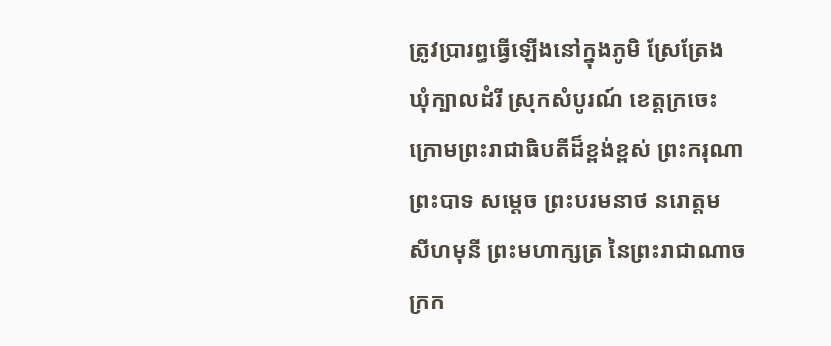ត្រូវប្រារព្ធធ្វើឡើងនៅក្នុងភូមិ ស្រែត្រែង ឃុំក្បាលដំរី ស្រុកសំបូរណ៍ ខេត្តក្រចេះ ក្រោមព្រះរាជាធិបតីដ៏ខ្ពង់ខ្ពស់ ព្រះករុណាព្រះបាទ សម្តេច ព្រះបរមនាថ នរោត្តម សីហមុនី ព្រះមហាក្សត្រ នៃព្រះរាជាណាចក្រក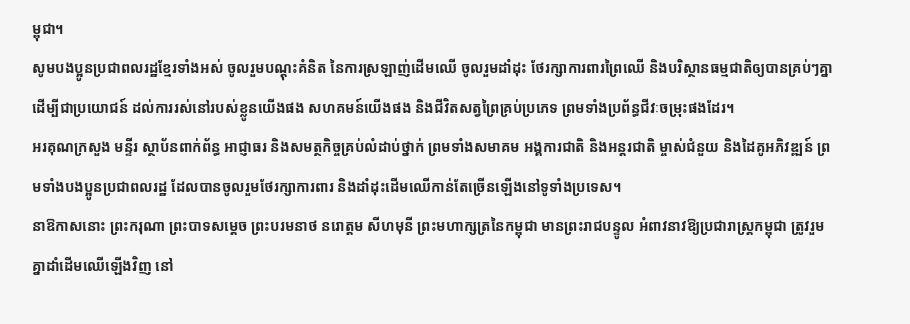ម្ពុជា។
សូមបងប្អូនប្រជាពលរដ្ឋខ្មែរទាំងអស់ ចូលរួមបណ្តុះគំនិត នៃការស្រឡាញ់ដើមឈើ ចូលរួមដាំដុះ ថែរក្សាការពារព្រៃឈើ និងបរិស្ថានធម្មជាតិឲ្យបានគ្រប់ៗគ្នា ដើម្បីជាប្រយោជន៍ ដល់ការរស់នៅរបស់ខ្លូនយើងផង សហគមន៍យើងផង និងជីវិតសត្វព្រៃគ្រប់ប្រភេទ ព្រមទាំងប្រព័ន្ធជីវៈចម្រុះផងដែរ។
អរគុណក្រសួង មន្ទីរ ស្ថាប័នពាក់ព័ន្ធ អាជ្ញាធរ និងសមត្ថកិច្ចគ្រប់លំដាប់ថ្នាក់ ព្រមទាំងសមាគម អង្គការជាតិ និងអន្តរជាតិ ម្ចាស់ជំនួយ និងដៃគូអភិវឌ្ឍន៍ ព្រមទាំងបងប្អូនប្រជាពលរដ្ឋ ដែលបានចូលរួមថែរក្សាការពារ និងដាំដុះដើមឈើកាន់តែច្រើនឡើងនៅទូទាំងប្រទេស។
នាឱកាសនោះ ព្រះករុណា ព្រះបាទសម្តេច ព្រះបរមនាថ នរោត្តម សីហមុនី ព្រះមហាក្សត្រនៃកម្ពុជា មានព្រះរាជបន្ទូល អំពាវនាវឱ្យប្រជារាស្រ្តកម្ពុជា ត្រូវរួមគ្នាដាំដើមឈើឡើងវិញ នៅ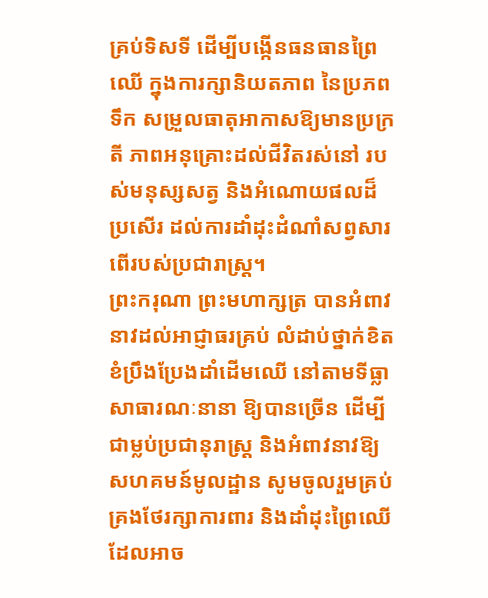គ្រប់ទិសទី ដើម្បីបង្កើនធនធានព្រៃឈើ ក្នុងការក្សានិយតភាព នៃប្រភពទឹក សម្រួលធាតុអាកាសឱ្យមានប្រក្រតី ភាពអនុគ្រោះដល់ជីវិតរស់នៅ របស់មនុស្សសត្វ និងអំណោយផលដ៏ប្រសើរ ដល់ការដាំដុះដំណាំសព្វសារពើរបស់ប្រជារាស្រ្ត។
ព្រះករុណា ព្រះមហាក្សត្រ បានអំពាវនាវដល់អាជ្ញាធរគ្រប់ លំដាប់ថ្នាក់ខិតខំប្រឹងប្រែងដាំដើមឈើ នៅតាមទីធ្លា សាធារណៈនានា ឱ្យបានច្រើន ដើម្បីជាម្លប់ប្រជានុរាស្រ្ត និងអំពាវនាវឱ្យសហគមន៍មូលដ្ឋាន សូមចូលរួមគ្រប់គ្រងថែរក្សាការពារ និងដាំដុះព្រៃឈើ ដែលអាច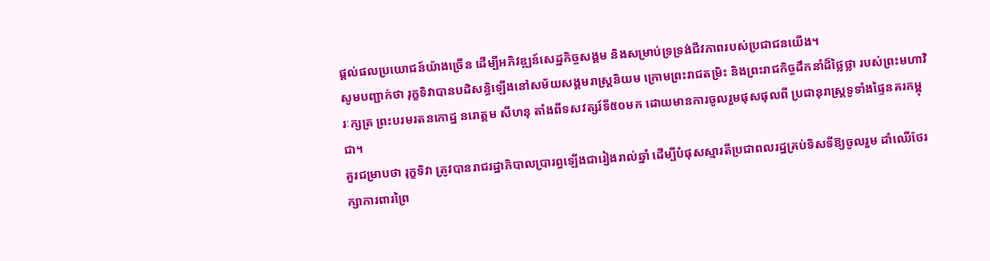ផ្តល់ផលប្រយោជន៍យ៉ាងច្រើន ដើម្បីអភិវឌ្ឍន៍សេដ្ឋកិច្ចសង្គម និងសម្រាប់ទ្រទ្រង់ជីវភាពរបស់ប្រជាជនយើង។
សូមបញ្ជាក់ថា រុក្ខទិវាបានបដិសន្ធិឡើងនៅសម័យសង្គមរាស្រ្តនិយម ក្រោមព្រះរាជតម្រិះ និងព្រះរាជកិច្ចដឹកនាំដ៏ថ្លៃថ្លា របស់ព្រះមហាវិរៈក្សត្រ ព្រះបរមរតនកោដ្ឋ នរោត្តម សីហនុ តាំងពីទសវត្សរ៍ទី៥០មក ដោយមានការចូលរួមផុសផុលពី ប្រជានុរាស្ត្រទូទាំងផ្ទៃនគរកម្ពុជា។
គួរជម្រាបថា រុក្ខទិវា ត្រូវបានរាជរដ្ឋាភិបាលប្រារព្ធឡើងជារៀងរាល់ឆ្នាំ ដើម្បីបំផុសស្មារតីប្រជាពលរដ្ឋគ្រប់ទិសទីឱ្យចូលរួម ដាំឈើថែរក្សាការពារព្រៃ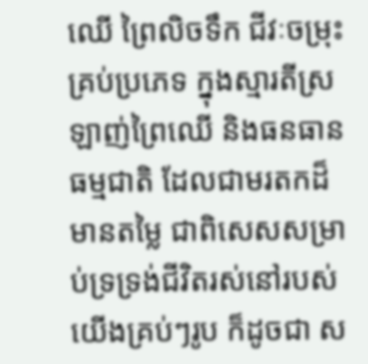ឈើ ព្រៃលិចទឹក ជីវៈចម្រុះគ្រប់ប្រភេទ ក្នុងស្មារតីស្រឡាញ់ព្រៃឈើ និងធនធានធម្មជាតិ ដែលជាមរតកដ៏មានតម្លៃ ជាពិសេសសម្រាប់ទ្រទ្រង់ជីវិតរស់នៅរបស់យើងគ្រប់ៗរូប ក៏ដូចជា ស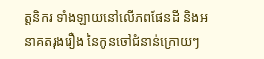ត្តនិករ ទាំងឡាយនៅលើភពផែនដី និងអនាគតរុងរឿង នៃកូនចៅជំនាន់ក្រោយៗ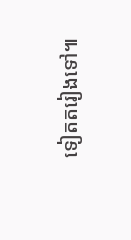ទៀតតរៀងទៅ៕